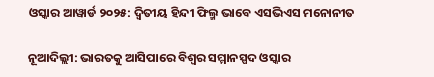ଓସ୍କାର ଆୱାର୍ଡ ୨୦୨୫: ଦ୍ୱିତୀୟ ହିନ୍ଦୀ ଫିଲ୍ମ ଭାବେ ଏସଭିଏସ ମନୋନୀତ

ନୂଆଦିଲ୍ଲୀ: ଭାରତକୁ ଆସିପାରେ ବିଶ୍ୱର ସମ୍ମାନସ୍ପଦ ଓସ୍କାର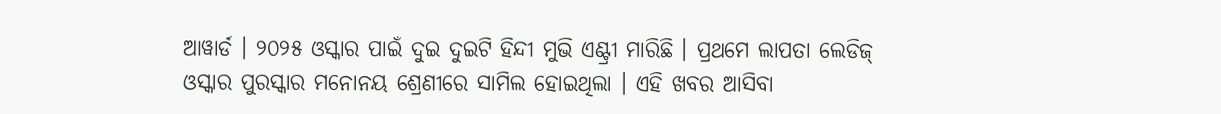ଆୱାର୍ଡ । ୨୦୨୫ ଓସ୍କାର ପାଇଁ ଦୁଇ ଦୁଇଟି ହିନ୍ଦୀ ମୁଭି ଏଣ୍ଟ୍ରୀ ମାରିଛି । ପ୍ରଥମେ ଲାପତା ଲେଡିଜ୍ ଓସ୍କାର ପୁରସ୍କାର ମନୋନୟ ଶ୍ରେଣୀରେ ସାମିଲ ହୋଇଥିଲା । ଏହି ଖବର ଆସିବା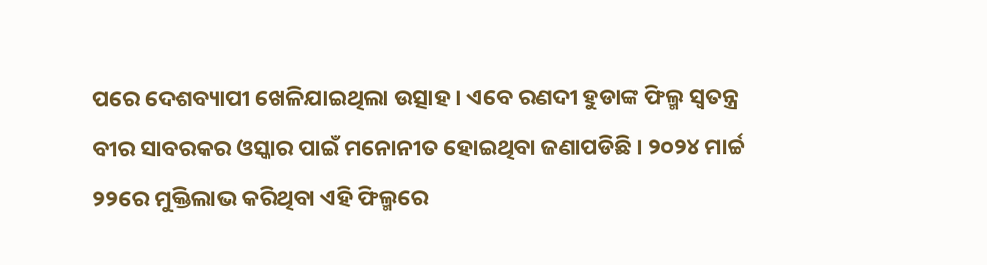ପରେ ଦେଶବ୍ୟାପୀ ଖେଳିଯାଇଥିଲା ଉତ୍ସାହ । ଏବେ ରଣଦୀ ହୁଡାଙ୍କ ଫିଲ୍ମ ସ୍ୱତନ୍ତ୍ର ବୀର ସାବରକର ଓସ୍କାର ପାଇଁ ମନୋନୀତ ହୋଇଥିବା ଜଣାପଡିଛି । ୨୦୨୪ ମାର୍ଚ୍ଚ ୨୨ରେ ମୁକ୍ତିଲାଭ କରିଥିବା ଏହି ଫିଲ୍ମରେ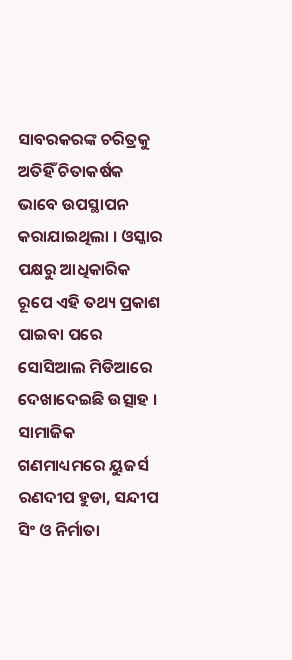ସାବରକରଙ୍କ ଚରିତ୍ରକୁ ଅତିହିଁ ଚିତାକର୍ଷକ ଭାବେ ଉପସ୍ଥାପନ କରାଯାଇଥିଲା । ଓସ୍କାର ପକ୍ଷରୁ ଆଧିକାରିକ ରୂପେ ଏହି ତଥ୍ୟ ପ୍ରକାଶ ପାଇବା ପରେ ସୋସିଆଲ ମିଡିଆରେ ଦେଖାଦେଇଛି ଉତ୍ସାହ । ସାମାଜିକ ଗଣମାଧ୍ୟମରେ ୟୁଜର୍ସ ରଣଦୀପ ହୁଡା, ସନ୍ଦୀପ ସିଂ ଓ ନିର୍ମାତା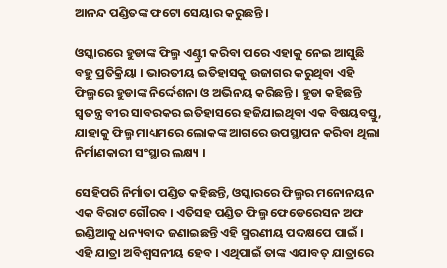ଆନନ୍ଦ ପଣ୍ଡିତଙ୍କ ଫଟୋ ସେୟାର କରୁଛନ୍ତି ।

ଓସ୍କାରରେ ହୁଡାଙ୍କ ଫିଲ୍ମ ଏଣ୍ଟ୍ରୀ କରିବା ପରେ ଏହାକୁ ନେଇ ଆସୁଛି ବହୁ ପ୍ରତିକ୍ରିୟା । ଭାରତୀୟ ଇତିହାସକୁ ଉଜାଗର କରୁଥିବା ଏହି ଫିଲ୍ମରେ ହୁଡାଙ୍କ ନିର୍ଦ୍ଦେଶନା ଓ ଅଭିନୟ କରିଛନ୍ତି । ହୁଡା କହିଛନ୍ତି ସ୍ୱତନ୍ତ୍ର ବୀର ସାବରକର ଇତିହାସରେ ହଜିଯାଇଥିବା ଏକ ବିଷୟବସ୍ତୁ, ଯାହାକୁ ଫିଲ୍ମ ମାଧ୍ୟମରେ ଲୋକଙ୍କ ଆଗରେ ଉପସ୍ଥାପନ କରିବା ଥିଲା ନିର୍ମାଣକାରୀ ସଂସ୍ଥାର ଲକ୍ଷ୍ୟ ।

ସେହିପରି ନିର୍ମାତା ପଣ୍ଡିତ କହିଛନ୍ତି, ଓସ୍କାରରେ ଫିଲ୍ମର ମନୋନୟନ ଏକ ବିରାଟ ଗୌରବ । ଏତିସହ ପଣ୍ଡିତ ଫିଲ୍ମ ଫେଡେରେସନ ଅଫ ଇଣ୍ଡିଆକୁ ଧନ୍ୟବାଦ ଜଣାଇଛନ୍ତି ଏହି ସ୍ମରଣୀୟ ପଦକ୍ଷପେ ପାଇଁ । ଏହି ଯାତ୍ରା ଅବିଶ୍ୱସନୀୟ ହେବ । ଏଥିପାଇଁ ତାଙ୍କ ଏଯାବତ୍ ଯାତ୍ରାରେ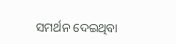ସମର୍ଥନ ଦେଇଥିବା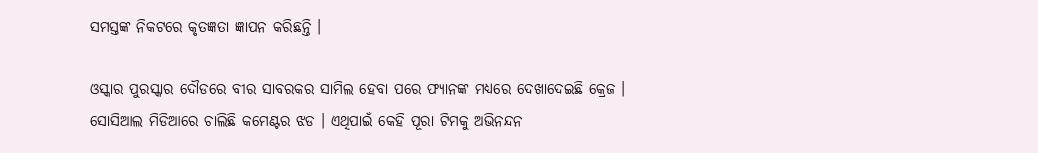ସମସ୍ତଙ୍କ ନିକଟରେ କୃତଜ୍ଞତା ଜ୍ଞାପନ କରିଛନ୍ତି ।

ଓସ୍କାର ପୁରସ୍କାର ଦୌଡରେ ବୀର ସାବରକର ସାମିଲ ହେବା ପରେ ଫ୍ୟାନଙ୍କ ମଧ୍ୟରେ ଦେଖାଦେଇଛି କ୍ରେଜ । ସୋସିଆଲ ମିଡିଆରେ ଚାଲିଛି କମେଣ୍ଟର ଝଡ । ଏଥିପାଇଁ କେହି ପୂରା ଟିମକୁ ଅଭିନନ୍ଦନ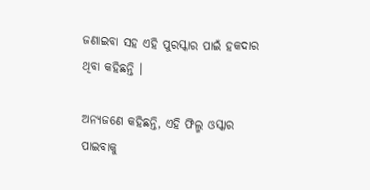ଜଣାଇବା ସହ ଏହି ପୁରସ୍କାର ପାଇଁ ହକଦାର ଥିବା କହିଛନ୍ତି ।

ଅନ୍ୟଜଣେ କହିଛନ୍ତି, ଏହି ଫିଲ୍ମ ଓସ୍କାର ପାଇବାକୁ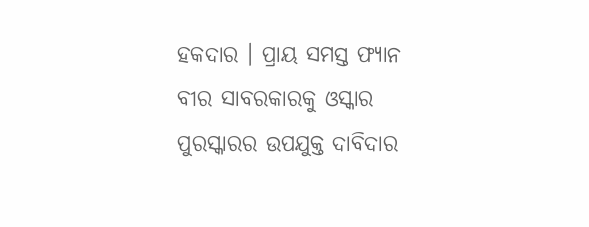ହକଦାର । ପ୍ରାୟ ସମସ୍ତ ଫ୍ୟାନ ବୀର ସାବରକାରକୁ ଓସ୍କାର ପୁରସ୍କାରର ଉପଯୁକ୍ତ ଦାବିଦାର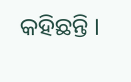କହିଛନ୍ତି ।